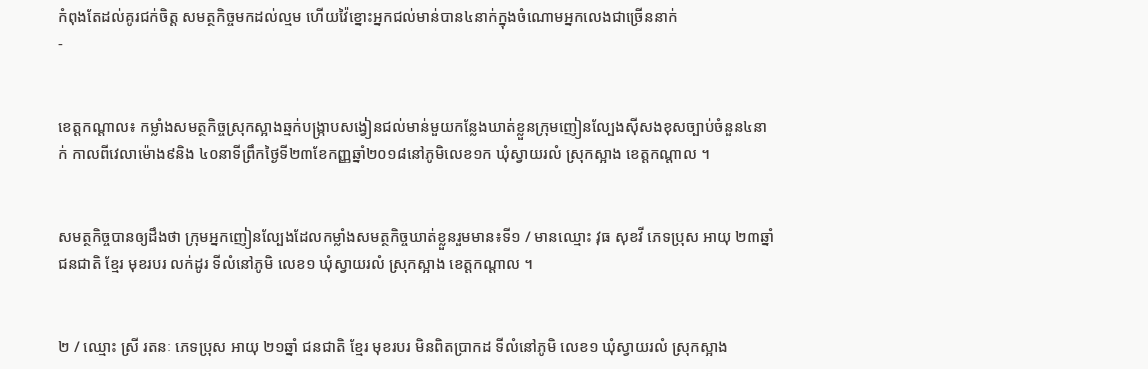កំពុងតែដល់គូរជក់ចិត្ត សមត្ថកិច្ចមកដល់ល្មម ហើយវ៉ៃខ្នោះអ្នកជល់មាន់បាន៤នាក់ក្នុងចំណោមអ្នកលេងជាច្រើននាក់
-


ខេត្តកណ្ដាល៖ កម្លាំងសមត្ថកិច្ចស្រុកស្អាងឆ្មក់បង្ក្រាបសង្វៀនជល់មាន់មួយកន្លែងឃាត់ខ្លួនក្រុមញៀនល្បែងសុីសងខុសច្បាប់ចំនួន៤នាក់ កាលពីវេលាម៉ោង៩និង ៤០នាទីព្រឹកថ្ងៃទី២៣ខែកញ្ញឆ្នាំ២០១៨នៅភូមិលេខ១ក ឃុំស្វាយរលំ ស្រុកស្អាង ខេត្តកណ្តាល ។


សមត្ថកិច្ចបានឲ្យដឹងថា ក្រុមអ្នកញៀនល្បែងដែលកម្លាំងសមត្ថកិច្ចឃាត់ខ្លួនរួមមាន៖ទី១ / មានឈ្មោះ វុធ សុខវី ភេទប្រុស អាយុ ២៣ឆ្នាំ ជនជាតិ ខ្មែរ មុខរបរ លក់ដូរ ទីលំនៅភូមិ លេខ១ ឃុំស្វាយរលំ ស្រុកស្អាង ខេត្តកណ្តាល ។


២ / ឈ្មោះ ស្រី រតនៈ ភេទប្រុស អាយុ ២១ឆ្នាំ ជនជាតិ ខ្មែរ មុខរបរ មិនពិតប្រាកដ ទីលំនៅភូមិ លេខ១ ឃុំស្វាយរលំ ស្រុកស្អាង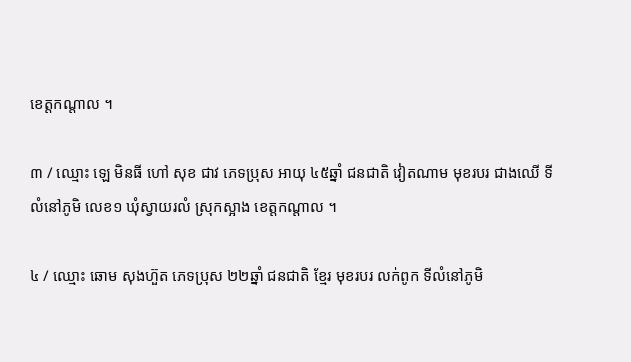ខេត្តកណ្តាល ។

៣ / ឈ្មោះ ឡេ មិនធី ហៅ សុខ ជាវ ភេទប្រុស អាយុ ៤៥ឆ្នាំ ជនជាតិ វៀតណាម មុខរបរ ជាងឈើ ទីលំនៅភូមិ លេខ១ ឃុំស្វាយរលំ ស្រុកស្អាង ខេត្តកណ្តាល ។

៤ / ឈ្មោះ ឆោម សុងហ៊ួត ភេទប្រុស ២២ឆ្នាំ ជនជាតិ ខ្មែរ មុខរបរ លក់ពូក ទីលំនៅភូមិ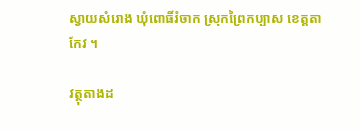ស្វាយសំរោង ឃុំពោធិ៍រំចាក ស្រុកព្រៃកប្បាស ខេត្តតាកែវ ។

វត្ថុតាងដ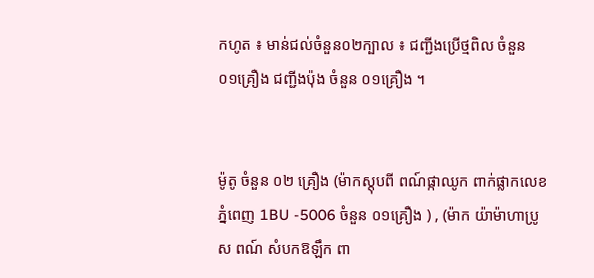កហូត ៖ មាន់ជល់ចំនួន០២ក្បាល ៖ ជញ្ជីងប្រើថ្មពិល ចំនួន ០១គ្រឿង ជញ្ជីងប៉ុង ចំនួន ០១គ្រឿង ។


ម៉ូតូ ចំនួន ០២ គ្រឿង (ម៉ាកស្តុបពី ពណ៍ផ្កាឈូក ពាក់ផ្លាកលេខ ភ្នំពេញ 1BU -5006 ចំនួន ០១គ្រឿង ) , (ម៉ាក យ៉ាម៉ាហាប្រូស ពណ៍ សំបកឱឡឹក ពា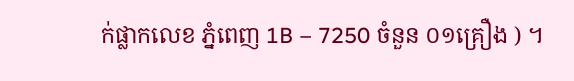ក់ផ្លាកលេខ ភ្នំពេញ 1B – 7250 ចំនួន ០១គ្រឿង ) ។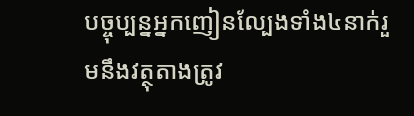បច្ចុប្បន្នអ្នកញៀនល្បែងទាំង៤នាក់រួមនឹងវត្ថុតាងត្រូវ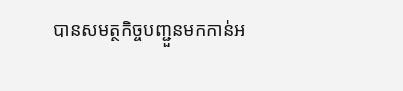បានសមត្ថកិច្ចបញ្ជួនមកកាន់អ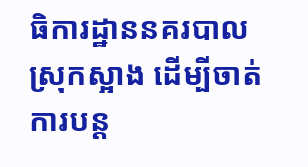ធិការដ្ឋាននគរបាលស្រុកស្អាង ដើម្បីចាត់ការបន្ត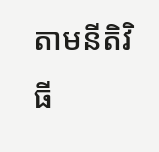តាមនីតិវិធី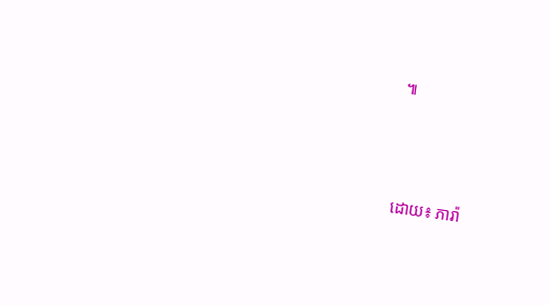៕




ដោយ៖ ភារ៉ា